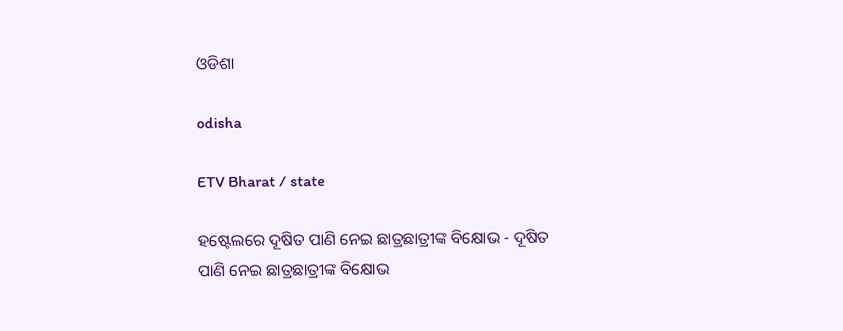ଓଡିଶା

odisha

ETV Bharat / state

ହଷ୍ଟେଲରେ ଦୂଷିତ ପାଣି ନେଇ ଛାତ୍ରଛାତ୍ରୀଙ୍କ ବିକ୍ଷୋଭ - ଦୂଷିତ ପାଣି ନେଇ ଛାତ୍ରଛାତ୍ରୀଙ୍କ ବିକ୍ଷୋଭ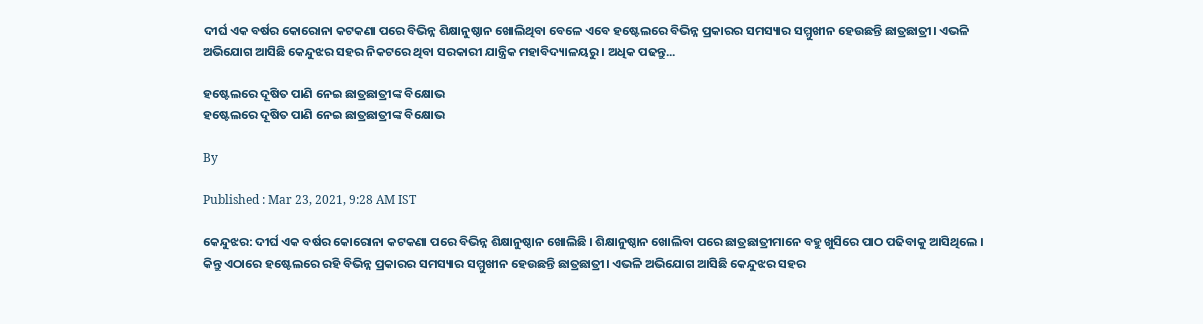ଦୀର୍ଘ ଏକ ବର୍ଷର କୋରୋନା କଟକଣା ପରେ ବିଭିନ୍ନ ଶିକ୍ଷାନୁଷ୍ଠାନ ଖୋଲିଥିବା ବେଳେ ଏବେ ହଷ୍ଟେଲରେ ବିଭିନ୍ନ ପ୍ରକାରର ସମସ୍ୟାର ସମ୍ମୁଖୀନ ହେଉଛନ୍ତି ଛାତ୍ରଛାତ୍ରୀ। ଏଭଳି ଅଭିଯୋଗ ଆସିଛି କେନ୍ଦୁଝର ସହର ନିକଟରେ ଥିବା ସରକାରୀ ଯାନ୍ତ୍ରିକ ମହାବିଦ୍ୟାଳୟରୁ । ଅଧିକ ପଢନ୍ତୁ...

ହଷ୍ଟେଲରେ ଦୂଷିତ ପାଣି ନେଇ ଛାତ୍ରଛାତ୍ରୀଙ୍କ ବିକ୍ଷୋଭ
ହଷ୍ଟେଲରେ ଦୂଷିତ ପାଣି ନେଇ ଛାତ୍ରଛାତ୍ରୀଙ୍କ ବିକ୍ଷୋଭ

By

Published : Mar 23, 2021, 9:28 AM IST

କେନ୍ଦୁଝର: ଦୀର୍ଘ ଏକ ବର୍ଷର କୋରୋନା କଟକଣା ପରେ ବିଭିନ୍ନ ଶିକ୍ଷାନୁଷ୍ଠାନ ଖୋଲିଛି । ଶିକ୍ଷାନୁଷ୍ଠାନ ଖୋଲିବା ପରେ ଛାତ୍ରଛାତ୍ରୀମାନେ ବହୁ ଖୁସିରେ ପାଠ ପଢିବାକୁ ଆସିଥିଲେ । କିନ୍ତୁ ଏଠାରେ ହଷ୍ଟେଲରେ ରହି ବିଭିନ୍ନ ପ୍ରକାରର ସମସ୍ୟାର ସମ୍ମୁଖୀନ ହେଉଛନ୍ତି ଛାତ୍ରଛାତ୍ରୀ। ଏଭଳି ଅଭିଯୋଗ ଆସିଛି କେନ୍ଦୁଝର ସହର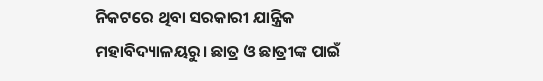ନିକଟରେ ଥିବା ସରକାରୀ ଯାନ୍ତ୍ରିକ ମହାବିଦ୍ୟାଳୟରୁ। ଛାତ୍ର ଓ ଛାତ୍ରୀଙ୍କ ପାଇଁ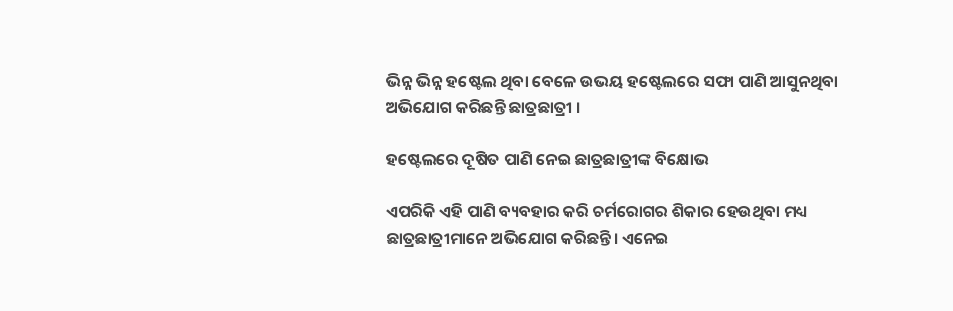ଭିନ୍ନ ଭିନ୍ନ ହଷ୍ଟେଲ ଥିବା ବେଳେ ଉଭୟ ହଷ୍ଟେଲରେ ସଫା ପାଣି ଆସୁନଥିବା ଅଭିଯୋଗ କରିଛନ୍ତି ଛାତ୍ରଛାତ୍ରୀ ।

ହଷ୍ଟେଲରେ ଦୂଷିତ ପାଣି ନେଇ ଛାତ୍ରଛାତ୍ରୀଙ୍କ ବିକ୍ଷୋଭ

ଏପରିକି ଏହି ପାଣି ବ୍ୟବହାର କରି ଚର୍ମରୋଗର ଶିକାର ହେଉଥିବା ମଧ୍ୟ ଛାତ୍ରଛାତ୍ରୀମାନେ ଅଭିଯୋଗ କରିଛନ୍ତି। ଏନେଇ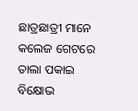ଛାତ୍ରଛାତ୍ରୀ ମାନେ କଲେଜ ଗେଟରେ ତାଲା ପକାଇ ବିକ୍ଷୋଭ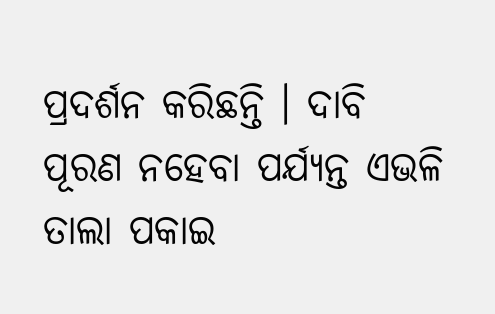ପ୍ରଦର୍ଶନ କରିଛନ୍ତି । ଦାବି ପୂରଣ ନହେବା ପର୍ଯ୍ୟନ୍ତ ଏଭଳି ତାଲା ପକାଇ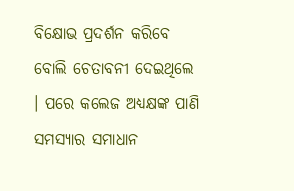ବିକ୍ଷୋଭ ପ୍ରଦର୍ଶନ କରିବେ ବୋଲି ଚେତାବନୀ ଦେଇଥିଲେ । ପରେ କଲେଜ ଅଧ୍ୟକ୍ଷଙ୍କ ପାଣି ସମସ୍ୟାର ସମାଧାନ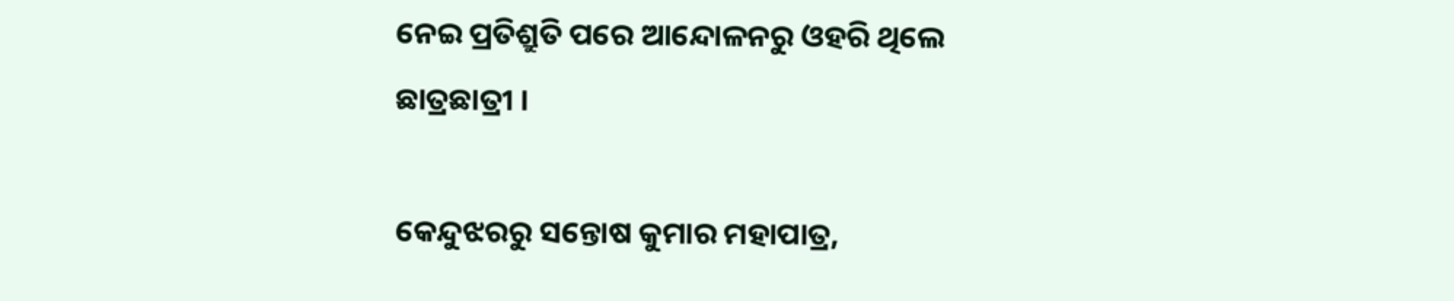ନେଇ ପ୍ରତିଶ୍ରୁତି ପରେ ଆନ୍ଦୋଳନରୁ ଓହରି ଥିଲେ ଛାତ୍ରଛାତ୍ରୀ ।

କେନ୍ଦୁଝରରୁ ସନ୍ତୋଷ କୁମାର ମହାପାତ୍ର,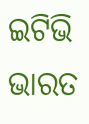ଇଟିଭି ଭାରତ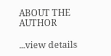ABOUT THE AUTHOR

...view details